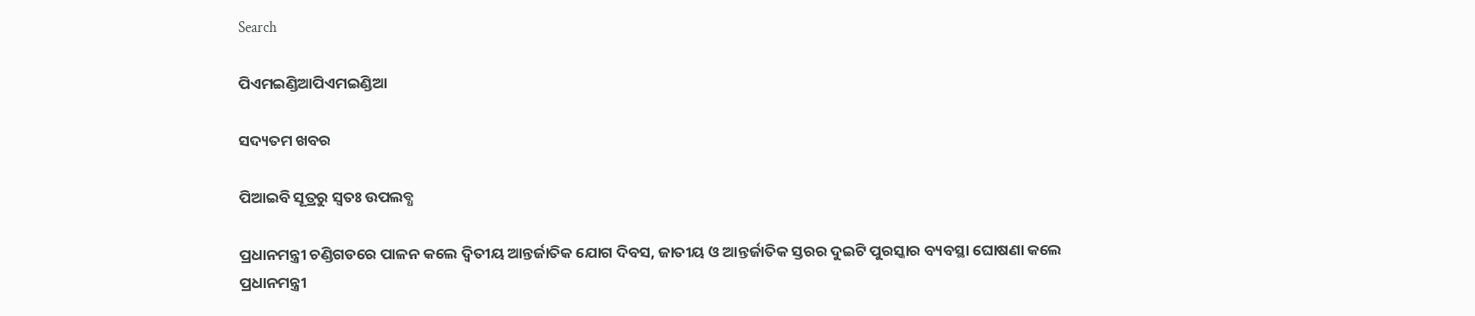Search

ପିଏମଇଣ୍ଡିଆପିଏମଇଣ୍ଡିଆ

ସଦ୍ୟତମ ଖବର

ପିଆଇବି ସୂତ୍ରରୁ ସ୍ବତଃ ଉପଲବ୍ଧ

ପ୍ରଧାନମନ୍ତ୍ରୀ ଚଣ୍ଡିଗଡରେ ପାଳନ କଲେ ଦ୍ୱିତୀୟ ଆନ୍ତର୍ଜାତିକ ଯୋଗ ଦିବସ, ଜାତୀୟ ଓ ଆନ୍ତର୍ଜାତିକ ସ୍ତରର ଦୁଇଟି ପୁରସ୍କାର ବ୍ୟବସ୍ଥା ଘୋଷଣା କଲେ ପ୍ରଧାନମନ୍ତ୍ରୀ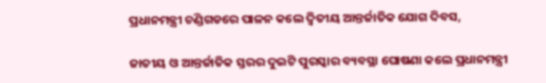ପ୍ରଧାନମନ୍ତ୍ରୀ ଚଣ୍ଡିଗଡରେ ପାଳନ କଲେ ଦ୍ୱିତୀୟ ଆନ୍ତର୍ଜାତିକ ଯୋଗ ଦିବସ,

ଜାତୀୟ ଓ ଆନ୍ତର୍ଜାତିକ ସ୍ତରର ଦୁଇଟି ପୁରସ୍କାର ବ୍ୟବସ୍ଥା ଘୋଷଣା କଲେ ପ୍ରଧାନମନ୍ତ୍ରୀ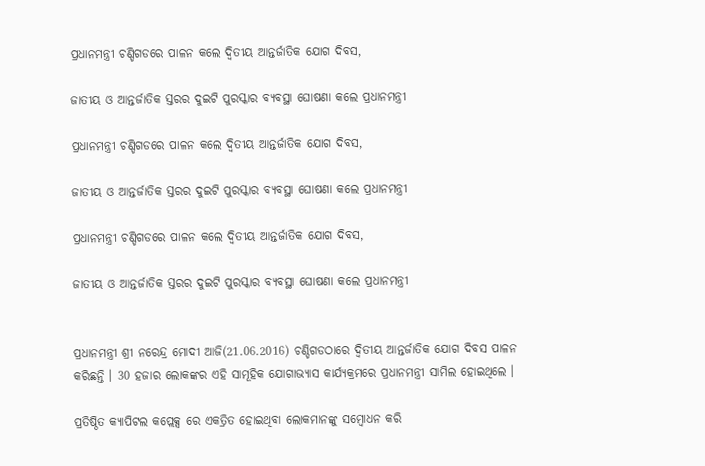ପ୍ରଧାନମନ୍ତ୍ରୀ ଚଣ୍ଡିଗଡରେ ପାଳନ କଲେ ଦ୍ୱିତୀୟ ଆନ୍ତର୍ଜାତିକ ଯୋଗ ଦିବସ,

ଜାତୀୟ ଓ ଆନ୍ତର୍ଜାତିକ ସ୍ତରର ଦୁଇଟି ପୁରସ୍କାର ବ୍ୟବସ୍ଥା ଘୋଷଣା କଲେ ପ୍ରଧାନମନ୍ତ୍ରୀ

ପ୍ରଧାନମନ୍ତ୍ରୀ ଚଣ୍ଡିଗଡରେ ପାଳନ କଲେ ଦ୍ୱିତୀୟ ଆନ୍ତର୍ଜାତିକ ଯୋଗ ଦିବସ,

ଜାତୀୟ ଓ ଆନ୍ତର୍ଜାତିକ ସ୍ତରର ଦୁଇଟି ପୁରସ୍କାର ବ୍ୟବସ୍ଥା ଘୋଷଣା କଲେ ପ୍ରଧାନମନ୍ତ୍ରୀ

ପ୍ରଧାନମନ୍ତ୍ରୀ ଚଣ୍ଡିଗଡରେ ପାଳନ କଲେ ଦ୍ୱିତୀୟ ଆନ୍ତର୍ଜାତିକ ଯୋଗ ଦିବସ,

ଜାତୀୟ ଓ ଆନ୍ତର୍ଜାତିକ ସ୍ତରର ଦୁଇଟି ପୁରସ୍କାର ବ୍ୟବସ୍ଥା ଘୋଷଣା କଲେ ପ୍ରଧାନମନ୍ତ୍ରୀ


ପ୍ରଧାନମନ୍ତ୍ରୀ ଶ୍ରୀ ନରେନ୍ଦ୍ର ମୋଦୀ ଆଜି(21.06.2016) ଚଣ୍ଡିଗଡଠାରେ ଦ୍ୱିତୀୟ ଆନ୍ତର୍ଜାତିକ ଯୋଗ ଦିବସ ପାଳନ କରିଛନ୍ତି । 30 ହଜାର ଲୋକଙ୍କର ଏହି ସାମୂହିକ ଯୋଗାଭ୍ୟାସ କାର୍ଯ୍ୟକ୍ରମରେ ପ୍ରଧାନମନ୍ତ୍ରୀ ସାମିଲ ହୋଇଥିଲେ ।

ପ୍ରତିଷ୍ଠିତ କ୍ୟାପିଟଲ କପ୍ଲେକ୍ସ ରେ ଏକତ୍ରିତ ହୋଇଥିବା ଲୋକମାନଙ୍କୁ ସମ୍ବୋଧନ କରି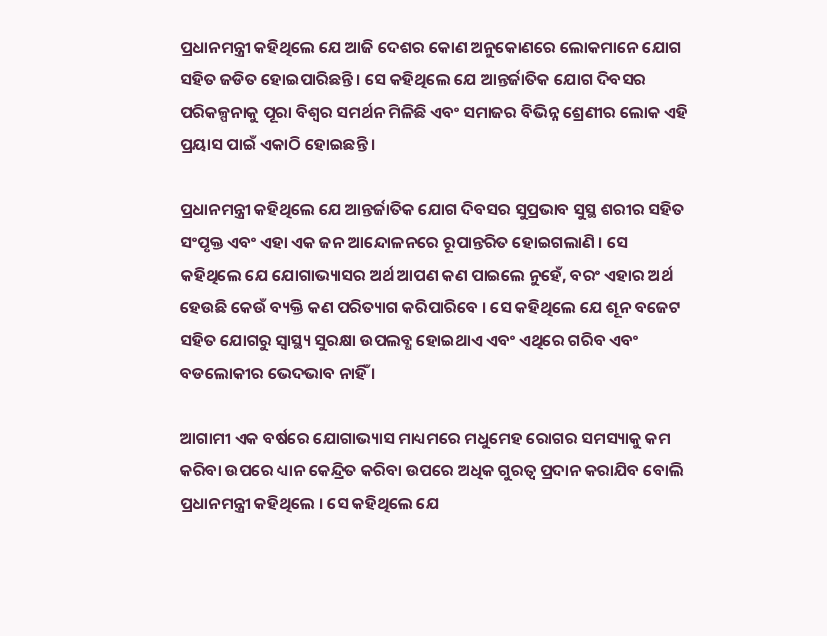ପ୍ରଧାନମନ୍ତ୍ରୀ କହିଥିଲେ ଯେ ଆଜି ଦେଶର କୋଣ ଅନୁକୋଣରେ ଲୋକମାନେ ଯୋଗ ସହିତ ଜଡିତ ହୋଇପାରିଛନ୍ତି । ସେ କହିଥିଲେ ଯେ ଆନ୍ତର୍ଜାତିକ ଯୋଗ ଦିବସର ପରିକଳ୍ପନାକୁ ପୂରା ବିଶ୍ୱର ସମର୍ଥନ ମିଳିଛି ଏବଂ ସମାଜର ବିଭିନ୍ନ ଶ୍ରେଣୀର ଲୋକ ଏହି ପ୍ରୟାସ ପାଇଁ ଏକାଠି ହୋଇଛନ୍ତି ।

ପ୍ରଧାନମନ୍ତ୍ରୀ କହିଥିଲେ ଯେ ଆନ୍ତର୍ଜାତିକ ଯୋଗ ଦିବସର ସୁପ୍ରଭାବ ସୁସ୍ଥ ଶରୀର ସହିତ ସଂପୃକ୍ତ ଏବଂ ଏହା ଏକ ଜନ ଆନ୍ଦୋଳନରେ ରୂପାନ୍ତରିତ ହୋଇଗଲାଣି । ସେ କହିଥିଲେ ଯେ ଯୋଗାଭ୍ୟାସର ଅର୍ଥ ଆପଣ କଣ ପାଇଲେ ନୁହେଁ, ବରଂ ଏହାର ଅର୍ଥ ହେଉଛି କେଉଁ ବ୍ୟକ୍ତି କଣ ପରିତ୍ୟାଗ କରିପାରିବେ । ସେ କହିଥିଲେ ଯେ ଶୂନ ବଜେଟ ସହିତ ଯୋଗରୁ ସ୍ୱାସ୍ଥ୍ୟ ସୁରକ୍ଷା ଉପଲବ୍ଧ ହୋଇଥାଏ ଏବଂ ଏଥିରେ ଗରିବ ଏବଂ ବଡଲୋକୀର ଭେଦଭାବ ନାହିଁ ।

ଆଗାମୀ ଏକ ବର୍ଷରେ ଯୋଗାଭ୍ୟାସ ମାଧ୍ୟମରେ ମଧୁମେହ ରୋଗର ସମସ୍ୟାକୁ କମ କରିବା ଉପରେ ଧ୍ୟାନ କେନ୍ଦ୍ରିତ କରିବା ଉପରେ ଅଧିକ ଗୁରତ୍ୱ ପ୍ରଦାନ କରାଯିବ ବୋଲି ପ୍ରଧାନମନ୍ତ୍ରୀ କହିଥିଲେ । ସେ କହିଥିଲେ ଯେ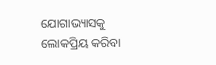ଯୋଗାଭ୍ୟାସକୁ ଲୋକପ୍ରିୟ କରିବା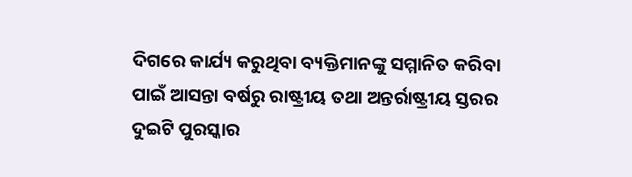ଦିଗରେ କାର୍ଯ୍ୟ କରୁଥିବା ବ୍ୟକ୍ତିମାନଙ୍କୁ ସମ୍ମାନିତ କରିବା ପାଇଁ ଆସନ୍ତା ବର୍ଷରୁ ରାଷ୍ଟ୍ରୀୟ ତଥା ଅନ୍ତର୍ରାଷ୍ଟ୍ରୀୟ ସ୍ତରର ଦୁଇଟି ପୁରସ୍କାର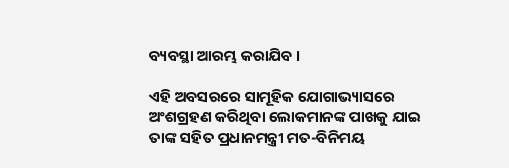ବ୍ୟବସ୍ଥା ଆରମ୍ଭ କରାଯିବ ।

ଏହି ଅବସରରେ ସାମୂହିକ ଯୋଗାଭ୍ୟାସରେ ଅଂଶଗ୍ରହଣ କରିଥିବା ଲୋକମାନଙ୍କ ପାଖକୁ ଯାଇ ତାଙ୍କ ସହିତ ପ୍ରଧାନମନ୍ତ୍ରୀ ମତ-ବିନିମୟ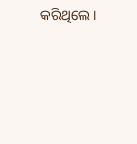କରିଥିଲେ ।